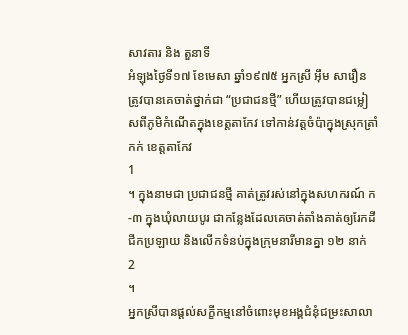សាវតារ និង តួនាទី
អំឡុងថ្ងៃទី១៧ ខែមេសា ឆ្នាំ១៩៧៥ អ្នកស្រី អ៊ឹម សារឿន ត្រូវបានគេចាត់ថ្នាក់ជា “ប្រជាជនថ្មី” ហើយត្រូវបានជម្លៀសពីភូមិកំណើតក្នុងខេត្តតាកែវ ទៅកាន់វត្តចំប៉ាក្នុងស្រុកត្រាំកក់ ខេត្តតាកែវ
1
។ ក្នុងនាមជា ប្រជាជនថ្មី គាត់ត្រូវរស់នៅក្នុងសហករណ៍ ក-៣ ក្នុងឃុំលាយបូរ ជាកន្លែងដែលគេចាត់តាំងគាត់ឲ្យរែកដី ជីកប្រឡាយ និងលើកទំនប់ក្នុងក្រុមនារីមានគ្នា ១២ នាក់
2
។
អ្នកស្រីបានផ្តល់សក្ខីកម្មនៅចំពោះមុខអង្គជំនុំជម្រះសាលា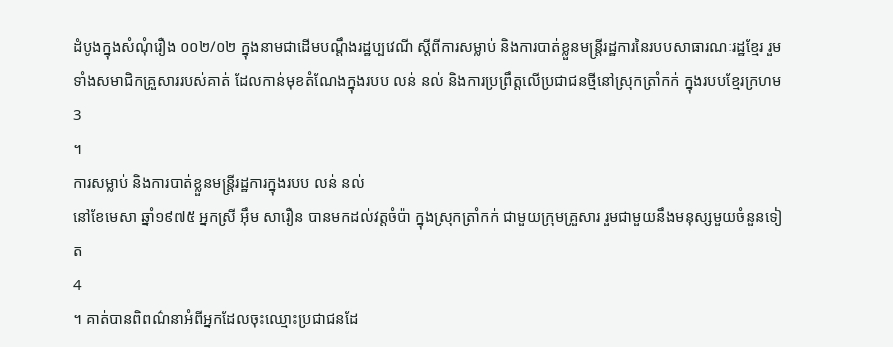ដំបូងក្នុងសំណុំរឿង ០០២/០២ ក្នុងនាមជាដើមបណ្តឹងរដ្ឋប្បវេណី ស្តីពីការសម្លាប់ និងការបាត់ខ្លួនមន្ត្រីរដ្ឋការនៃរបបសាធារណៈរដ្ឋខ្មែរ រួមទាំងសមាជិកគ្រួសាររបស់គាត់ ដែលកាន់មុខតំណែងក្នុងរបប លន់ នល់ និងការប្រព្រឹត្តលើប្រជាជនថ្មីនៅស្រុកត្រាំកក់ ក្នុងរបបខ្មែរក្រហម
3
។
ការសម្លាប់ និងការបាត់ខ្លួនមន្ត្រីរដ្ឋការក្នុងរបប លន់ នល់
នៅខែមេសា ឆ្នាំ១៩៧៥ អ្នកស្រី អ៊ឹម សារឿន បានមកដល់វត្តចំប៉ា ក្នុងស្រុកត្រាំកក់ ជាមួយក្រុមគ្រួសារ រួមជាមួយនឹងមនុស្សមួយចំនួនទៀត
4
។ គាត់បានពិពណ៌នាអំពីអ្នកដែលចុះឈ្មោះប្រជាជនដែ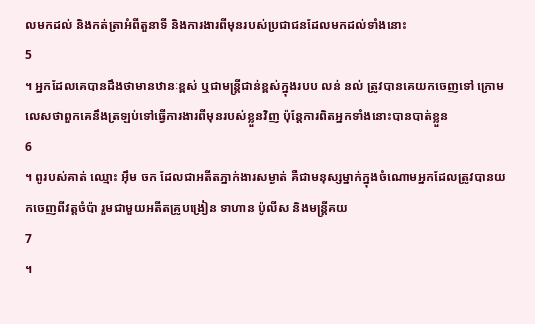លមកដល់ និងកត់ត្រាអំពីតួនាទី និងការងារពីមុនរបស់ប្រជាជនដែលមកដល់ទាំងនោះ
5
។ អ្នកដែលគេបានដឹងថាមានឋានៈខ្ពស់ ឬជាមន្ត្រីជាន់ខ្ពស់ក្នុងរបប លន់ នល់ ត្រូវបានគេយកចេញទៅ ក្រោមលេសថាពួកគេនឹងត្រឡប់ទៅធ្វើការងារពីមុនរបស់ខ្លួនវិញ ប៉ុន្តែការពិតអ្នកទាំងនោះបានបាត់ខ្លួន
6
។ ពូរបស់គាត់ ឈ្មោះ អ៊ឹម ចក ដែលជាអតីតភ្នាក់ងារសម្ងាត់ គឺជាមនុស្សម្នាក់ក្នុងចំណោមអ្នកដែលត្រូវបានយកចេញពីវត្តចំប៉ា រួមជាមួយអតីតគ្រូបង្រៀន ទាហាន ប៉ូលីស និងមន្រ្តីគយ
7
។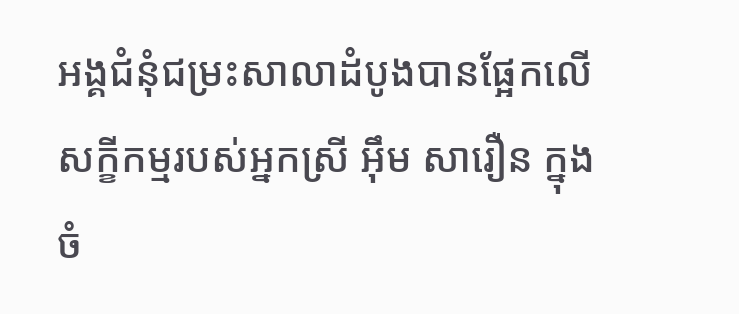អង្គជំនុំជម្រះសាលាដំបូងបានផ្អែកលើសក្ខីកម្មរបស់អ្នកស្រី អ៊ឹម សារឿន ក្នុងចំ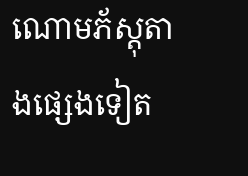ណោមភ័ស្តុតាងផ្សេងទៀត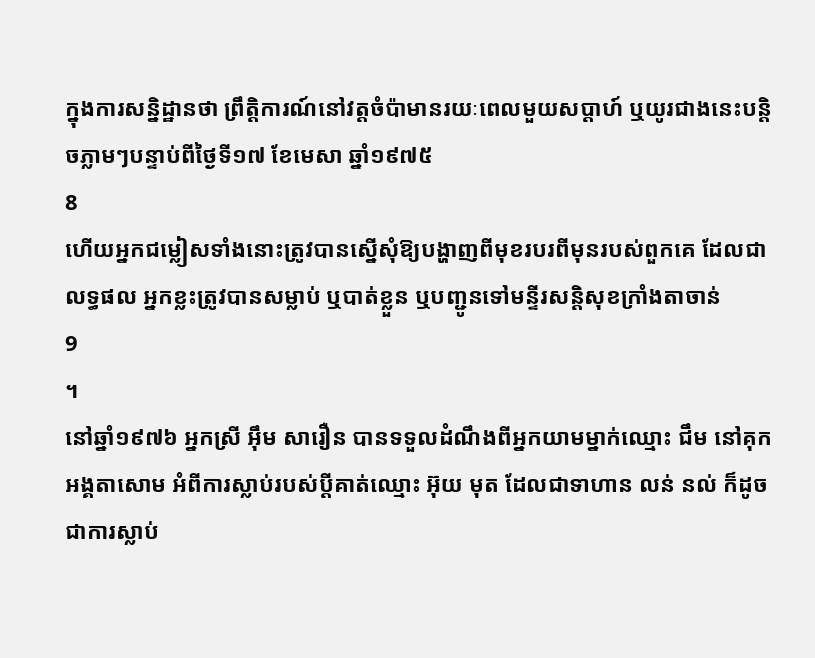ក្នុងការសន្និដ្ឋានថា ព្រឹត្តិការណ៍នៅវត្តចំប៉ាមានរយៈពេលមួយសប្តាហ៍ ឬយូរជាងនេះបន្តិចភ្លាមៗបន្ទាប់ពីថ្ងៃទី១៧ ខែមេសា ឆ្នាំ១៩៧៥
8
ហើយអ្នកជម្លៀសទាំងនោះត្រូវបានស្នើសុំឱ្យបង្ហាញពីមុខរបរពីមុនរបស់ពួកគេ ដែលជាលទ្ធផល អ្នកខ្លះត្រូវបានសម្លាប់ ឬបាត់ខ្លួន ឬបញ្ជូនទៅមន្ទីរសន្តិសុខក្រាំងតាចាន់
9
។
នៅឆ្នាំ១៩៧៦ អ្នកស្រី អ៊ឹម សារឿន បានទទួលដំណឹងពីអ្នកយាមម្នាក់ឈ្មោះ ជឹម នៅគុកអង្គតាសោម អំពីការស្លាប់របស់ប្តីគាត់ឈ្មោះ អ៊ុយ មុត ដែលជាទាហាន លន់ នល់ ក៏ដូចជាការស្លាប់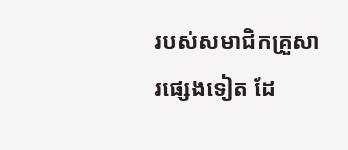របស់សមាជិកគ្រួសារផ្សេងទៀត ដែ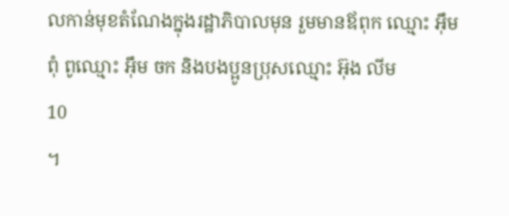លកាន់មុខតំណែងក្នុងរដ្ឋាភិបាលមុន រួមមានឪពុក ឈ្មោះ អ៊ឹម ពុំ ពូឈ្មោះ អ៊ឹម ចក និងបងប្អូនប្រុសឈ្មោះ អ៊ុង លីម
10
។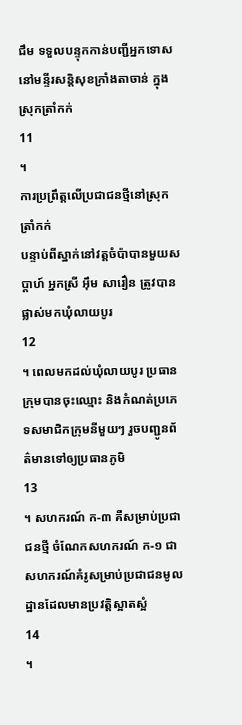ជឹម ទទួលបន្ទុកកាន់បញ្ជីអ្នកទោសនៅមន្ទីរសន្តិសុខក្រាំងតាចាន់ ក្នុងស្រុកត្រាំកក់
11
។
ការប្រព្រឹត្តលើប្រជាជនថ្មីនៅស្រុកត្រាំកក់
បន្ទាប់ពីស្នាក់នៅវត្តចំប៉ាបានមួយសប្តាហ៍ អ្នកស្រី អ៊ឹម សារឿន ត្រូវបានផ្លាស់មកឃុំលាយបូរ
12
។ ពេលមកដល់ឃុំលាយបូរ ប្រធានក្រុមបានចុះឈ្មោះ និងកំណត់ប្រភេទសមាជិកក្រុមនីមួយៗ រួចបញ្ជូនព័ត៌មានទៅឲ្យប្រធានភូមិ
13
។ សហករណ៍ ក-៣ គឺសម្រាប់ប្រជាជនថ្មី ចំណែកសហករណ៍ ក-១ ជាសហករណ៍គំរូសម្រាប់ប្រជាជនមូលដ្ឋានដែលមានប្រវត្តិស្អាតស្អំ
14
។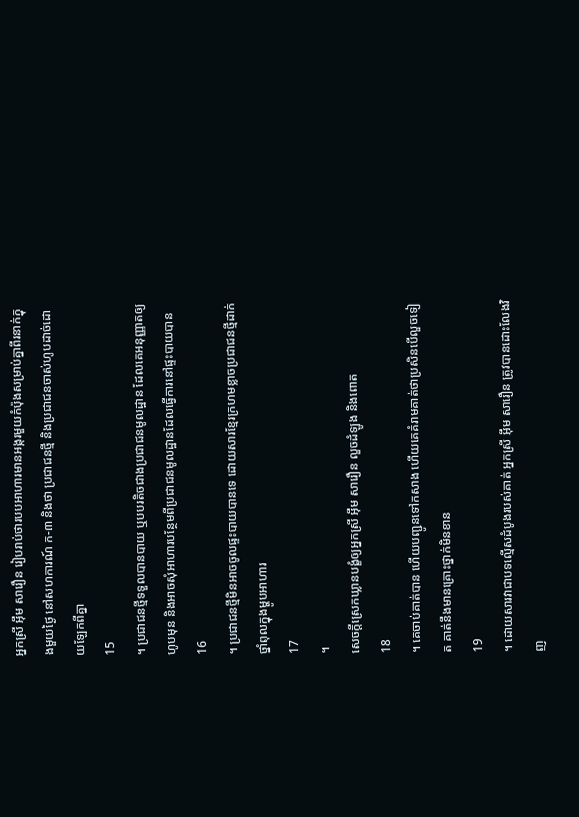អ្នកស្រី អ៊ឹម សារឿន រៀបរាប់ថារបបអាហារមានអង្ករមួយកំប៉ុងសម្រាប់គ្នាពីរនាក់ក្នុងមួយថ្ងៃ នៅសហការណ៍ ក-៣ និងថា ប្រជាជនថ្មី និងប្រជាជនចាស់ហូបដាច់ដោយឡែកពីគ្នា
15
។ ប្រជាជនថ្មីទទួលបានបាយ ឬបបរតិចជាងប្រជាជនមូលដ្ឋាន ដែលគេអនុញ្ញាតឲ្យហូបមុន និងអាចសុំអាហារបន្ថែមពីប្រជាជនមូលដ្ឋានដែលធ្វើការនៅផ្ទះបាយបាន
16
។ ប្រជាជនថ្មីមិនអាចចូលផ្ទះបាយបានទេ ដោយសារខ្មែរក្រហមខ្លាចប្រជាជនថ្មីដាក់ថ្នាំពុលក្នុងម្ហូបអាហារ
17
។
សេចក្តីស្រេកឃ្លានបង្ខំឲ្យអ្នកស្រី អ៊ឹម សារឿន លួចដំឡូង និងពោត
18
។ គេចាប់គាត់បាន ហើយបញ្ជូនទៅកសាង ហើយគេគំរាមគាត់ថាប្រសិនបើលួចទៀត គាត់នឹងមានគ្រោះថ្នាក់មិនខាន
19
។ ដោយសារវាជាបទល្មើសដំបូងរបស់គាត់ អ្នកស្រី អ៊ឹម សារឿន ត្រូវបានដោះលែងវិញ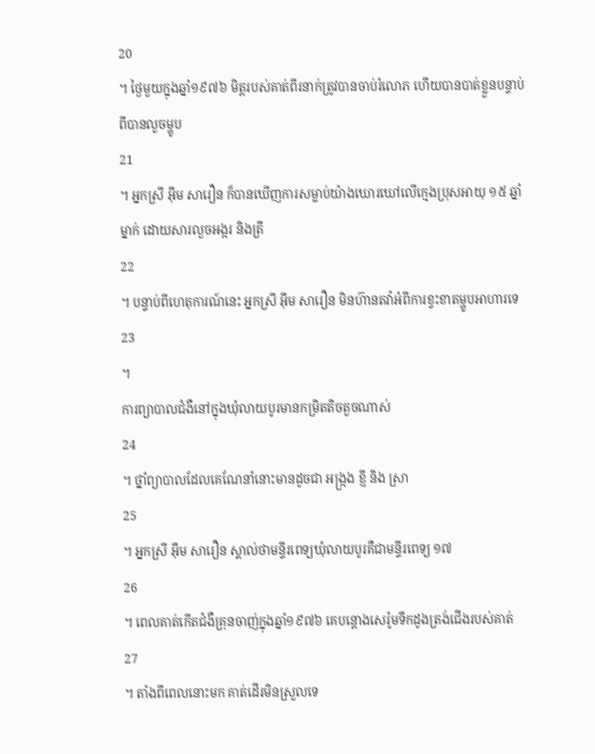20
។ ថ្ងៃមួយក្នុងឆ្នាំ១៩៧៦ មិត្តរបស់គាត់ពីរនាក់ត្រូវបានចាប់រំលោភ ហើយបានបាត់ខ្លួនបន្ទាប់ពីបានលួចម្ហូប
21
។ អ្នកស្រី អ៊ឹម សារឿន ក៏បានឃើញការសម្លាប់យ៉ាងឃោរឃៅលើក្មេងប្រុសអាយុ ១៥ ឆ្នាំ ម្នាក់ ដោយសារលួចអង្ករ និងត្រី
22
។ បន្ទាប់ពីហេតុការណ៍នេះ អ្នកស្រី អ៊ឹម សារឿន មិនហ៊ានតវ៉ាអំពីការខ្វះខាតម្ហូបអាហារទេ
23
។
ការព្យាបាលជំងឺនៅក្នុងឃុំលាយបូរមានកម្រិតតិចតួចណាស់
24
។ ថ្នាំព្យាបាលដែលគេណែនាំនោះមានដូចជា អង្ក្រង ខ្ញី និង ស្រា
25
។ អ្នកស្រី អ៊ឹម សារឿន ស្គាល់ថាមន្ទីរពេទ្យឃុំលាយបូរគឺជាមន្ទីរពេទ្យ ១៧
26
។ ពេលគាត់កើតជំងឺគ្រុនចាញ់ក្នុងឆ្នាំ១៩៧៦ គេបន្តោងសេរ៉ូមទឹកដូងត្រង់ជើងរបស់គាត់
27
។ តាំងពីពេលនោះមក គាត់ដើរមិនស្រួលទេ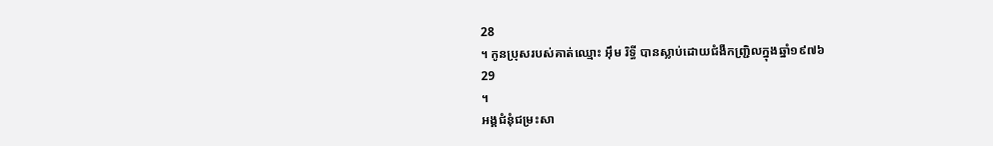28
។ កូនប្រុសរបស់គាត់ឈ្មោះ អ៊ឹម រិទ្ធី បានស្លាប់ដោយជំងឺកញ្ជ្រិលក្នុងឆ្នាំ១៩៧៦
29
។
អង្គជំនុំជម្រះសា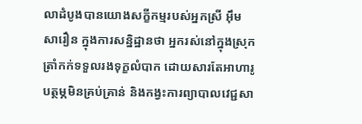លាដំបូងបានយោងសក្ខីកម្មរបស់អ្នកស្រី អ៊ឹម សារឿន ក្នុងការសន្និដ្ឋានថា អ្នករស់នៅក្នុងស្រុកត្រាំកក់ទទួលរងទុក្ខលំបាក ដោយសារតែអាហារូបត្ថម្ភមិនគ្រប់គ្រាន់ និងកង្វះការព្យាបាលវេជ្ជសា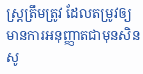ស្ត្រត្រឹមត្រូវ ដែលតម្រូវឲ្យមានការអនុញ្ញាតជាមុនសិន សូ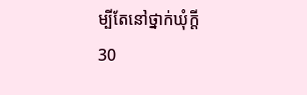ម្បីតែនៅថ្នាក់ឃុំក្តី
30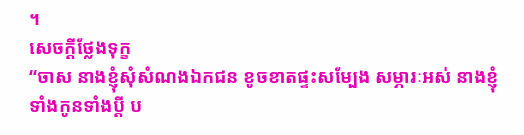។
សេចក្តីថ្លែងទុក្ខ
“ចាស នាងខ្ញុំសុំសំណងឯកជន ខូចខាតផ្ទះសម្បែង សម្ភារៈអស់ នាងខ្ញុំ ទាំងកូនទាំងប្ដី ប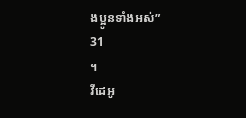ងប្អូនទាំងអស់”
31
។
វីដេអូ